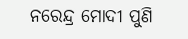ନରେନ୍ଦ୍ର ମୋଦୀ ପୁଣି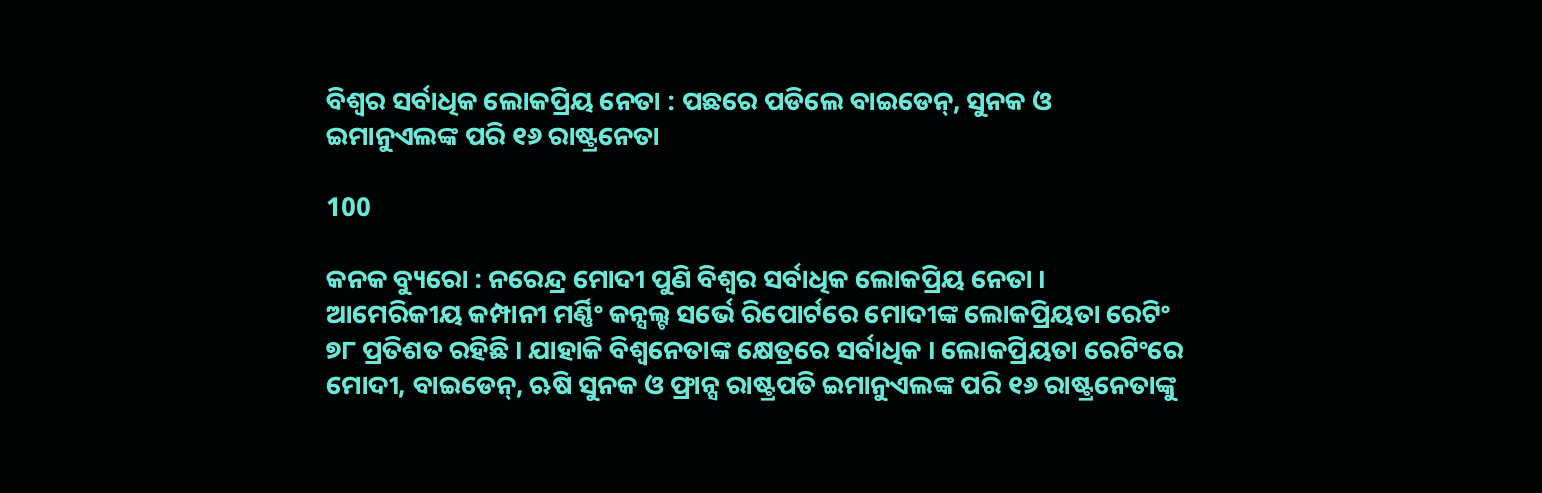ବିଶ୍ୱର ସର୍ବାଧିକ ଲୋକପ୍ରିୟ ନେତା : ପଛରେ ପଡିଲେ ବାଇଡେନ୍, ସୁନକ ଓ ଇମାନୁଏଲଙ୍କ ପରି ୧୬ ରାଷ୍ଟ୍ରନେତା

100

କନକ ବ୍ୟୁରୋ : ନରେନ୍ଦ୍ର ମୋଦୀ ପୁଣି ବିଶ୍ୱର ସର୍ବାଧିକ ଲୋକପ୍ରିୟ ନେତା । ଆମେରିକୀୟ କମ୍ପାନୀ ମର୍ଣ୍ଣିଂ କନ୍ସଲ୍ଟ ସର୍ଭେ ରିପୋର୍ଟରେ ମୋଦୀଙ୍କ ଲୋକପ୍ରିୟତା ରେଟିଂ ୭୮ ପ୍ରତିଶତ ରହିଛି । ଯାହାକି ବିଶ୍ୱନେତାଙ୍କ କ୍ଷେତ୍ରରେ ସର୍ବାଧିକ । ଲୋକପ୍ରିୟତା ରେଟିଂରେ ମୋଦୀ, ବାଇଡେନ୍, ଋଷି ସୁନକ ଓ ଫ୍ରାନ୍ସ ରାଷ୍ଟ୍ରପତି ଇମାନୁଏଲଙ୍କ ପରି ୧୬ ରାଷ୍ଟ୍ରନେତାଙ୍କୁ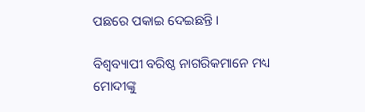ପଛରେ ପକାଇ ଦେଇଛନ୍ତି ।

ବିଶ୍ୱବ୍ୟାପୀ ବରିଷ୍ଠ ନାଗରିକମାନେ ମଧ୍ୟ ମୋଦୀଙ୍କୁ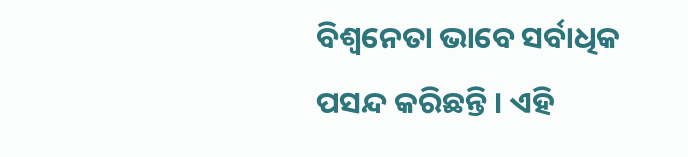ବିଶ୍ୱନେତା ଭାବେ ସର୍ବାଧିକ ପସନ୍ଦ କରିଛନ୍ତି । ଏହି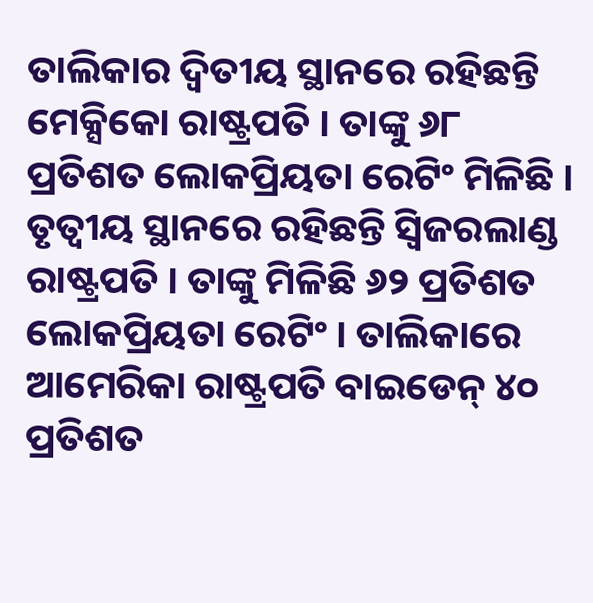ତାଲିକାର ଦ୍ୱିତୀୟ ସ୍ଥାନରେ ରହିଛନ୍ତି ମେକ୍ସିକୋ ରାଷ୍ଟ୍ରପତି । ତାଙ୍କୁ ୬୮ ପ୍ରତିଶତ ଲୋକପ୍ରିୟତା ରେଟିଂ ମିଳିଛି । ତୃତ୍ୱୀୟ ସ୍ଥାନରେ ରହିଛନ୍ତି ସ୍ୱିଜରଲାଣ୍ଡ ରାଷ୍ଟ୍ରପତି । ତାଙ୍କୁ ମିଳିଛି ୬୨ ପ୍ରତିଶତ ଲୋକପ୍ରିୟତା ରେଟିଂ । ତାଲିକାରେ ଆମେରିକା ରାଷ୍ଟ୍ରପତି ବାଇଡେନ୍ ୪୦ ପ୍ରତିଶତ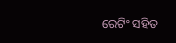ରେଟିଂ ସହିତ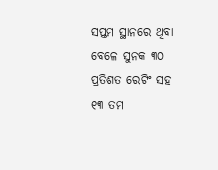ସପ୍ତମ ସ୍ଥାନରେ ଥିବା ବେଳେ ସୁନକ ୩୦ ପ୍ରତିଶତ ରେଟିଂ ସହ ୧୩ ତମ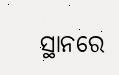ସ୍ଥାନରେ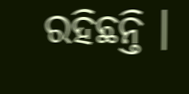ରହିଛନ୍ତି ।